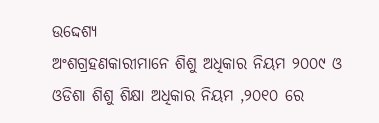ଉଦ୍ଦେଶ୍ୟ
ଅଂଶଗ୍ରହଣକାରୀମାନେ ଶିଶୁ ଅଧିକାର ନିୟମ ୨୦୦୯ ଓ ଓଡିଶା ଶିଶୁ ଶିକ୍ଷା ଅଧିକାର ନିୟମ ,୨୦୧୦ ରେ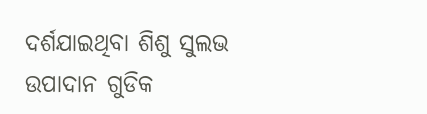ଦର୍ଶଯାଇଥିବା ଶିଶୁ ସୁଲଭ ଉପାଦାନ ଗୁଡିକ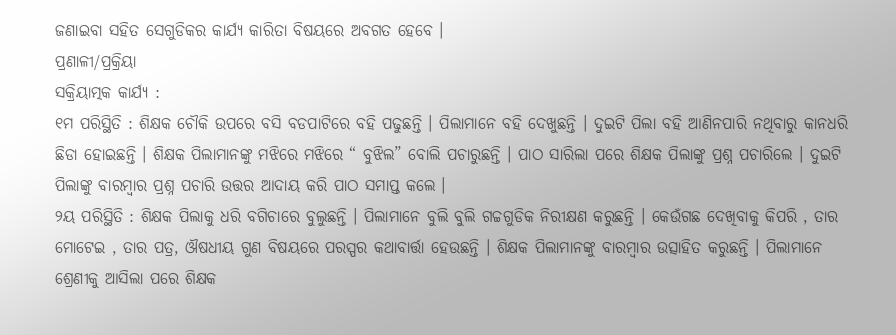ଜଣାଇବା ସହିତ ସେଗୁଡିକର କାର୍ଯ୍ୟ କାରିତା ବିଷୟରେ ଅବଗତ ହେବେ ।
ପ୍ରଣାଳୀ/ପ୍ରକ୍ରିୟା
ସକ୍ରିୟାତ୍ମକ କାର୍ଯ୍ୟ :
୧ମ ପରିସ୍ଥିତି : ଶିକ୍ଷକ ଚୌକି ଉପରେ ବସି ବଡପାଟିରେ ବହି ପଢୁଛନ୍ତି । ପିଲାମାନେ ବହି ଦେଖୁଛନ୍ତି । ଦୁଇଟି ପିଲା ବହି ଆଣିନପାରି ନଥିବାରୁ କାନଧରି ଛିଡା ହୋଇଛନ୍ତି । ଶିକ୍ଷକ ପିଲାମାନଙ୍କୁ ମଝିରେ ମଝିରେ “ ବୁଝିଲ” ବୋଲି ପଚାରୁଛନ୍ତି । ପାଠ ସାରିଲା ପରେ ଶିକ୍ଷକ ପିଲାଙ୍କୁ ପ୍ରଶ୍ନ ପଚାରିଲେ । ଦୁଇଟି ପିଲାଙ୍କୁ ବାରମ୍ବାର ପ୍ରଶ୍ନ ପଚାରି ଉତ୍ତର ଆଦାୟ କରି ପାଠ ସମାପ୍ତ କଲେ ।
୨ୟ ପରିସ୍ଥିତି : ଶିକ୍ଷକ ପିଲାକୁ ଧରି ବଗିଚାରେ ବୁଲୁଛନ୍ତି । ପିଲାମାନେ ବୁଲି ବୁଲି ଗଚ୍ଚଗୁଡିକ ନିରୀକ୍ଷଣ କରୁଛନ୍ତି । କେଉଁଗଛ ଦେଖିବାକୁ କିପରି , ତାର ମୋଟେଇ , ତାର ପତ୍ର, ଔଷଧୀୟ ଗୁଣ ବିଷୟରେ ପରସ୍ପର କଥାବାର୍ତ୍ତା ହେଉଛନ୍ତି । ଶିକ୍ଷକ ପିଲାମାନଙ୍କୁ ବାରମ୍ବାର ଉତ୍ସାହିତ କରୁଛନ୍ତି । ପିଲାମାନେ ଶ୍ରେଣୀକୁ ଆସିଲା ପରେ ଶିକ୍ଷକ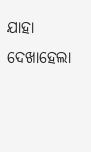ଯାହା ଦେଖାହେଲା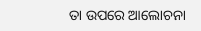ତା ଉପରେ ଆଲୋଚନା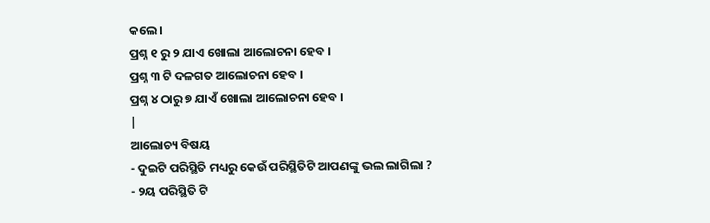କଲେ ।
ପ୍ରଶ୍ନ ୧ ରୁ ୨ ଯାଏ ଖୋଲା ଆଲୋଚନା ହେବ ।
ପ୍ରଶ୍ନ ୩ ଟି ଦଳଗତ ଆଲୋଚନା ହେବ ।
ପ୍ରଶ୍ନ ୪ ଠାରୁ ୭ ଯାଏଁ ଖୋଲା ଆଲୋଚନା ହେବ ।
|
ଆଲୋଚ୍ୟ ବିଷୟ
- ଦୁଇଟି ପରିସ୍ଥିତି ମଧ୍ୟରୁ କେଉଁ ପରିସ୍ଥିତିଟି ଆପଣଙ୍କୁ ଭଲ ଲାଗିଲା ?
- ୨ୟ ପରିସ୍ଥିତି ଟି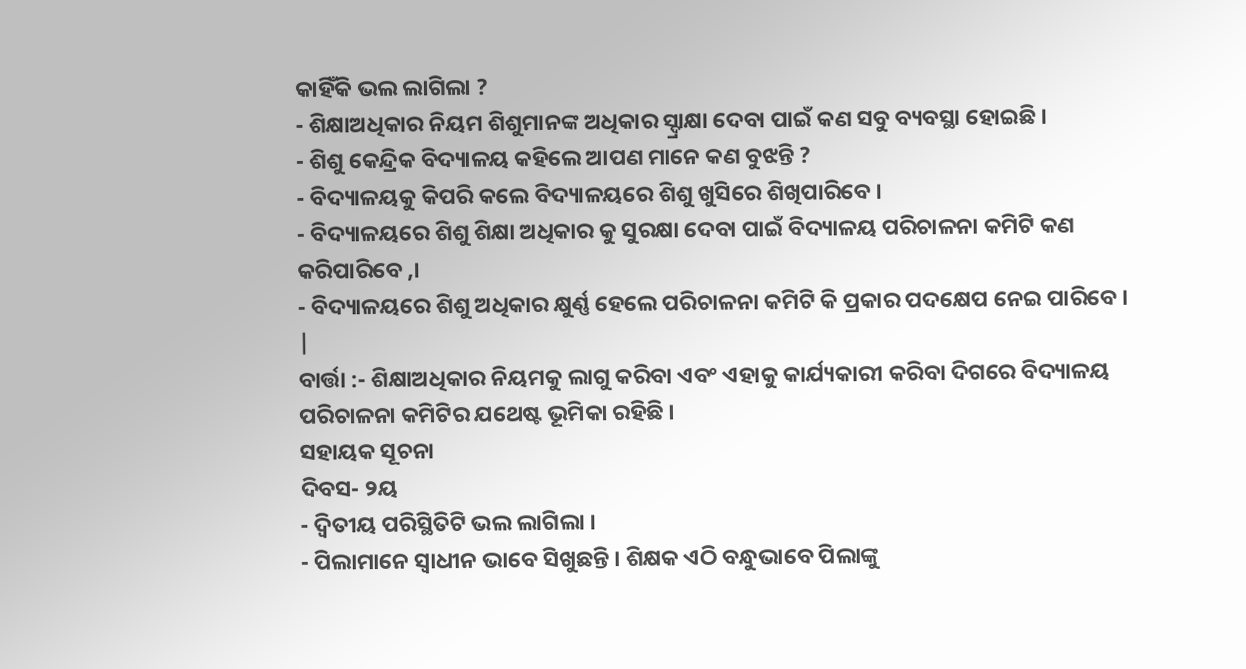କାହିଁକି ଭଲ ଲାଗିଲା ?
- ଶିକ୍ଷାଅଧିକାର ନିୟମ ଶିଶୁମାନଙ୍କ ଅଧିକାର ସ୍ଦ୍ରାକ୍ଷା ଦେବା ପାଇଁ କଣ ସବୁ ବ୍ୟବସ୍ଥା ହୋଇଛି ।
- ଶିଶୁ କେନ୍ଦ୍ରିକ ବିଦ୍ୟାଳୟ କହିଲେ ଆପଣ ମାନେ କଣ ବୁଝନ୍ତି ?
- ବିଦ୍ୟାଳୟକୁ କିପରି କଲେ ବିଦ୍ୟାଳୟରେ ଶିଶୁ ଖୁସିରେ ଶିଖିପାରିବେ ।
- ବିଦ୍ୟାଳୟରେ ଶିଶୁ ଶିକ୍ଷା ଅଧିକାର କୁ ସୁରକ୍ଷା ଦେବା ପାଇଁ ବିଦ୍ୟାଳୟ ପରିଚାଳନା କମିଟି କଣ କରିପାରିବେ ,।
- ବିଦ୍ୟାଳୟରେ ଶିଶୁ ଅଧିକାର କ୍ଷୁର୍ଣ୍ଣ ହେଲେ ପରିଚାଳନା କମିଟି କି ପ୍ରକାର ପଦକ୍ଷେପ ନେଇ ପାରିବେ ।
|
ବାର୍ତ୍ତା :- ଶିକ୍ଷାଅଧିକାର ନିୟମକୁ ଲାଗୁ କରିବା ଏବଂ ଏହାକୁ କାର୍ଯ୍ୟକାରୀ କରିବା ଦିଗରେ ବିଦ୍ୟାଳୟ ପରିଚାଳନା କମିଟିର ଯଥେଷ୍ଟ ଭୂମିକା ରହିଛି ।
ସହାୟକ ସୂଚନା
ଦିବସ- ୨ୟ
- ଦ୍ଵିତୀୟ ପରିସ୍ଥିତିଟି ଭଲ ଲାଗିଲା ।
- ପିଲାମାନେ ସ୍ଵାଧୀନ ଭାବେ ସିଖୁଛନ୍ତି । ଶିକ୍ଷକ ଏଠି ବନ୍ଧୁଭାବେ ପିଲାଙ୍କୁ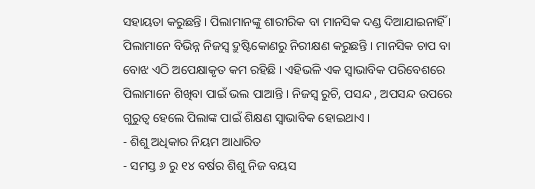ସହାୟତା କରୁଛନ୍ତି । ପିଲାମାନଙ୍କୁ ଶାରୀରିକ ବା ମାନସିକ ଦଣ୍ଡ ଦିଆଯାଇନାହିଁ । ପିଲାମାନେ ବିଭିନ୍ନ ନିଜସ୍ୱ ଦ୍ରୁଷ୍ଟିକୋଣରୁ ନିରୀକ୍ଷଣ କରୁଛନ୍ତି । ମାନସିକ ଚାପ ବା ବୋଝ ଏଠି ଅପେକ୍ଷାକୃତ କମ ରହିଛି । ଏହିଭଳି ଏକ ସ୍ଵାଭାବିକ ପରିବେଶରେ ପିଲାମାନେ ଶିଖିବା ପାଇଁ ଭଲ ପାଆନ୍ତି । ନିଜସ୍ୱ ରୁଚି, ପସନ୍ଦ , ଅପସନ୍ଦ ଉପରେ ଗୁରୁତ୍ଵ ହେଲେ ପିଲାଙ୍କ ପାଇଁ ଶିକ୍ଷଣ ସ୍ଵାଭାବିକ ହୋଇଥାଏ ।
- ଶିଶୁ ଅଧିକାର ନିୟମ ଆଧାରିତ
- ସମସ୍ତ ୬ ରୁ ୧୪ ବର୍ଷର ଶିଶୁ ନିଜ ବୟସ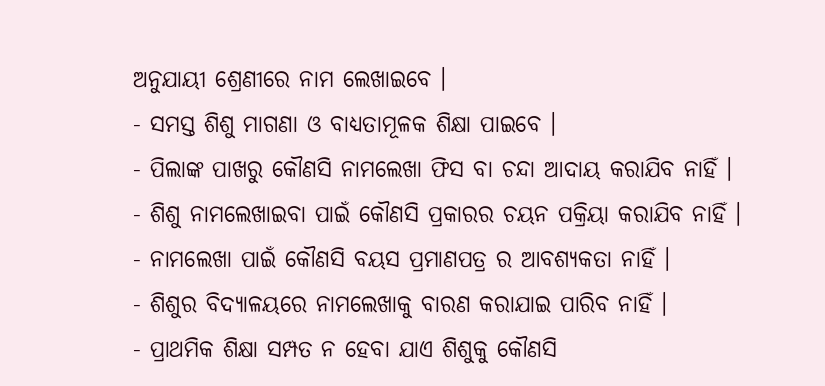ଅନୁଯାୟୀ ଶ୍ରେଣୀରେ ନାମ ଲେଖାଇବେ ।
- ସମସ୍ତ ଶିଶୁ ମାଗଣା ଓ ବାଧ୍ୟତାମୂଳକ ଶିକ୍ଷା ପାଇବେ ।
- ପିଲାଙ୍କ ପାଖରୁ କୌଣସି ନାମଲେଖା ଫିସ ବା ଚନ୍ଦା ଆଦାୟ କରାଯିବ ନାହିଁ ।
- ଶିଶୁ ନାମଲେଖାଇବା ପାଇଁ କୌଣସି ପ୍ରକାରର ଚୟନ ପକ୍ରିୟା କରାଯିବ ନାହିଁ ।
- ନାମଲେଖା ପାଇଁ କୌଣସି ବୟସ ପ୍ରମାଣପତ୍ର ର ଆବଶ୍ୟକତା ନାହିଁ ।
- ଶିଶୁର ବିଦ୍ୟାଳୟରେ ନାମଲେଖାକୁ ବାରଣ କରାଯାଇ ପାରିବ ନାହିଁ ।
- ପ୍ରାଥମିକ ଶିକ୍ଷା ସମ୍ପତ ନ ହେବା ଯାଏ ଶିଶୁକୁ କୌଣସି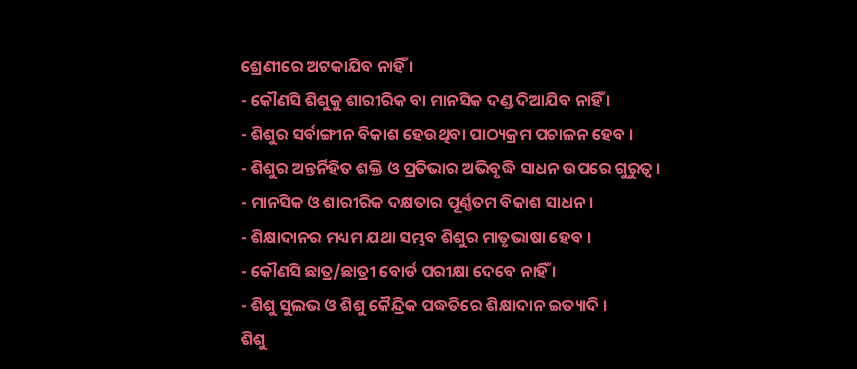ଶ୍ରେଣୀରେ ଅଟକାଯିବ ନାହିଁ ।
- କୌଣସି ଶିଶୁକୁ ଶାରୀରିକ ବା ମାନସିକ ଦଣ୍ଡ ଦିଆଯିବ ନାହିଁ ।
- ଶିଶୁର ସର୍ବାଙ୍ଗୀନ ବିକାଶ ହେଉଥିବା ପାଠ୍ୟକ୍ରମ ପଚାଳନ ହେବ ।
- ଶିଶୁର ଅନ୍ତର୍ନିହିତ ଶକ୍ତି ଓ ପ୍ରତିଭାର ଅଭିବୃଦ୍ଧି ସାଧନ ଉପରେ ଗୁରୁତ୍ଵ ।
- ମାନସିକ ଓ ଶାରୀରିକ ଦକ୍ଷତାର ପୂର୍ଣ୍ଣତମ ବିକାଶ ସାଧନ ।
- ଶିକ୍ଷାଦାନର ମଧ୍ୟମ ଯଥା ସମ୍ଭବ ଶିଶୁର ମାତୃଭାଷା ହେବ ।
- କୌଣସି ଛାତ୍ର/ଛାତ୍ରୀ ବୋର୍ଡ ପରୀକ୍ଷା ଦେବେ ନାହିଁ ।
- ଶିଶୁ ସୁଲଭ ଓ ଶିଶୁ କୈନ୍ଦ୍ରିକ ପଦ୍ଧତିରେ ଶିକ୍ଷାଦାନ ଇତ୍ୟାଦି ।
ଶିଶୁ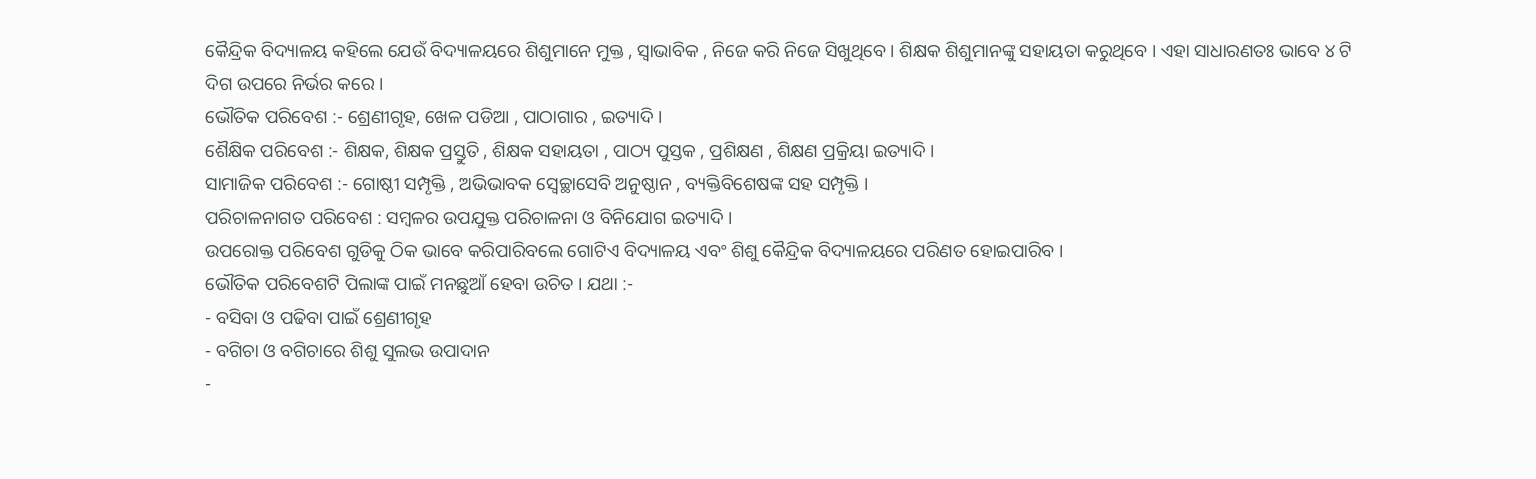କୈନ୍ଦ୍ରିକ ବିଦ୍ୟାଳୟ କହିଲେ ଯେଉଁ ବିଦ୍ୟାଳୟରେ ଶିଶୁମାନେ ମୁକ୍ତ , ସ୍ଵାଭାବିକ , ନିଜେ କରି ନିଜେ ସିଖୁଥିବେ । ଶିକ୍ଷକ ଶିଶୁମାନଙ୍କୁ ସହାୟତା କରୁଥିବେ । ଏହା ସାଧାରଣତଃ ଭାବେ ୪ ଟି ଦିଗ ଉପରେ ନିର୍ଭର କରେ ।
ଭୌତିକ ପରିବେଶ :- ଶ୍ରେଣୀଗୃହ, ଖେଳ ପଡିଆ , ପାଠାଗାର , ଇତ୍ୟାଦି ।
ଶୈକ୍ଷିକ ପରିବେଶ :- ଶିକ୍ଷକ, ଶିକ୍ଷକ ପ୍ରସ୍ତୁତି , ଶିକ୍ଷକ ସହାୟତା , ପାଠ୍ୟ ପୁସ୍ତକ , ପ୍ରଶିକ୍ଷଣ , ଶିକ୍ଷଣ ପ୍ରକ୍ରିୟା ଇତ୍ୟାଦି ।
ସାମାଜିକ ପରିବେଶ :- ଗୋଷ୍ଠୀ ସମ୍ପୃକ୍ତି , ଅଭିଭାବକ ସ୍ଵେଚ୍ଛାସେବି ଅନୁଷ୍ଠାନ , ବ୍ୟକ୍ତିବିଶେଷଙ୍କ ସହ ସମ୍ପୃକ୍ତି ।
ପରିଚାଳନାଗତ ପରିବେଶ : ସମ୍ବଳର ଉପଯୁକ୍ତ ପରିଚାଳନା ଓ ବିନିଯୋଗ ଇତ୍ୟାଦି ।
ଉପରୋକ୍ତ ପରିବେଶ ଗୁଡିକୁ ଠିକ ଭାବେ କରିପାରିବଲେ ଗୋଟିଏ ବିଦ୍ୟାଳୟ ଏବଂ ଶିଶୁ କୈନ୍ଦ୍ରିକ ବିଦ୍ୟାଳୟରେ ପରିଣତ ହୋଇପାରିବ ।
ଭୌତିକ ପରିବେଶଟି ପିଲାଙ୍କ ପାଇଁ ମନଛୁଆଁ ହେବା ଉଚିତ । ଯଥା :-
- ବସିବା ଓ ପଢିବା ପାଇଁ ଶ୍ରେଣୀଗୃହ
- ବଗିଚା ଓ ବଗିଚାରେ ଶିଶୁ ସୁଲଭ ଉପାଦାନ
-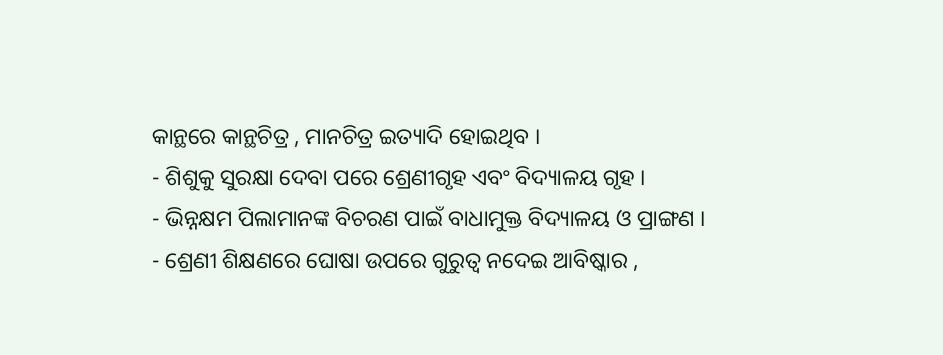କାନ୍ଥରେ କାନ୍ଥଚିତ୍ର , ମାନଚିତ୍ର ଇତ୍ୟାଦି ହୋଇଥିବ ।
- ଶିଶୁକୁ ସୁରକ୍ଷା ଦେବା ପରେ ଶ୍ରେଣୀଗୃହ ଏବଂ ବିଦ୍ୟାଳୟ ଗୃହ ।
- ଭିନ୍ନକ୍ଷମ ପିଲାମାନଙ୍କ ବିଚରଣ ପାଇଁ ବାଧାମୁକ୍ତ ବିଦ୍ୟାଳୟ ଓ ପ୍ରାଙ୍ଗଣ ।
- ଶ୍ରେଣୀ ଶିକ୍ଷଣରେ ଘୋଷା ଉପରେ ଗୁରୁତ୍ଵ ନଦେଇ ଆବିଷ୍କାର ,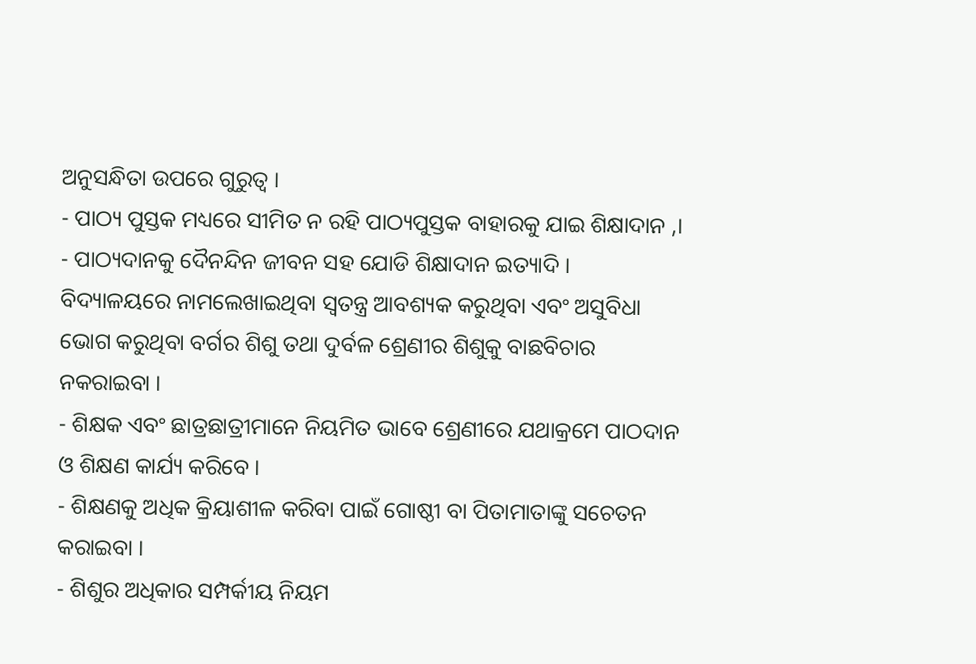ଅନୁସନ୍ଧିତା ଉପରେ ଗୁରୁତ୍ଵ ।
- ପାଠ୍ୟ ପୁସ୍ତକ ମଧ୍ୟରେ ସୀମିତ ନ ରହି ପାଠ୍ୟପୁସ୍ତକ ବାହାରକୁ ଯାଇ ଶିକ୍ଷାଦାନ ,।
- ପାଠ୍ୟଦାନକୁ ଦୈନନ୍ଦିନ ଜୀବନ ସହ ଯୋଡି ଶିକ୍ଷାଦାନ ଇତ୍ୟାଦି ।
ବିଦ୍ୟାଳୟରେ ନାମଲେଖାଇଥିବା ସ୍ଵତନ୍ତ୍ର ଆବଶ୍ୟକ କରୁଥିବା ଏବଂ ଅସୁବିଧା ଭୋଗ କରୁଥିବା ବର୍ଗର ଶିଶୁ ତଥା ଦୁର୍ବଳ ଶ୍ରେଣୀର ଶିଶୁକୁ ବାଛବିଚାର ନକରାଇବା ।
- ଶିକ୍ଷକ ଏବଂ ଛାତ୍ରଛାତ୍ରୀମାନେ ନିୟମିତ ଭାବେ ଶ୍ରେଣୀରେ ଯଥାକ୍ରମେ ପାଠଦାନ ଓ ଶିକ୍ଷଣ କାର୍ଯ୍ୟ କରିବେ ।
- ଶିକ୍ଷଣକୁ ଅଧିକ କ୍ରିୟାଶୀଳ କରିବା ପାଇଁ ଗୋଷ୍ଠୀ ବା ପିତାମାତାଙ୍କୁ ସଚେତନ କରାଇବା ।
- ଶିଶୁର ଅଧିକାର ସମ୍ପର୍କୀୟ ନିୟମ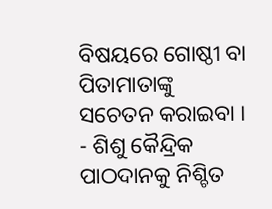ବିଷୟରେ ଗୋଷ୍ଠୀ ବା ପିତାମାତାଙ୍କୁ ସଚେତନ କରାଇବା ।
- ଶିଶୁ କୈନ୍ଦ୍ରିକ ପାଠଦାନକୁ ନିଶ୍ଚିତ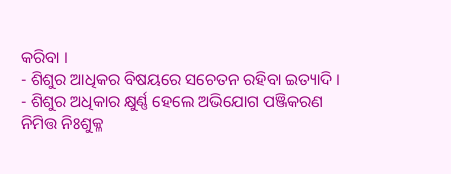କରିବା ।
- ଶିଶୁର ଆଧିକର ବିଷୟରେ ସଚେତନ ରହିବା ଇତ୍ୟାଦି ।
- ଶିଶୁର ଅଧିକାର କ୍ଷୁର୍ଣ୍ଣ ହେଲେ ଅଭିଯୋଗ ପଞ୍ଜିକରଣ ନିମିତ୍ତ ନିଃଶୁକ୍ଳ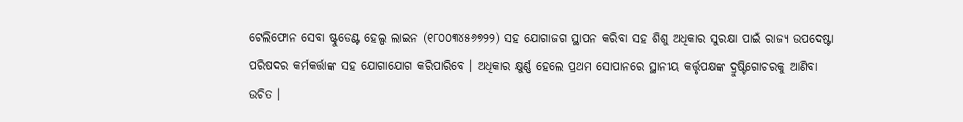ଟେଲିଫୋନ ସେବା ଷ୍ଟୁଡେଣ୍ଟ ହେଲ୍ପ ଲାଇନ (୧୮୦୦୩୪୫୬୭୨୨) ସହ ଯୋଗାଜଗ ସ୍ଥାପନ କରିବା ସହ ଶିଶୁ ଅଧିକାର ସୁରକ୍ଷା ପାଇଁ ରାଜ୍ୟ ଉପଦେଷ୍ଟା ପରିଷଦର କର୍ମକର୍ତ୍ତାଙ୍କ ସହ ଯୋଗାଯୋଗ କରିପାରିବେ । ଅଧିକାର କ୍ଷୁର୍ଣ୍ଣ ହେଲେ ପ୍ରଥମ ସୋପାନରେ ସ୍ଥାନୀୟ କର୍ତ୍ତୃପକ୍ଷଙ୍କ ଦ୍ରୁଷ୍ଟିଗୋଚରକୁ ଆଣିବା ଉଚିତ ।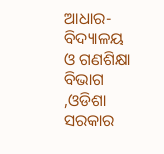ଆଧାର- ବିଦ୍ୟାଳୟ ଓ ଗଣଶିକ୍ଷା ବିଭାଗ ,ଓଡିଶା ସରକାର